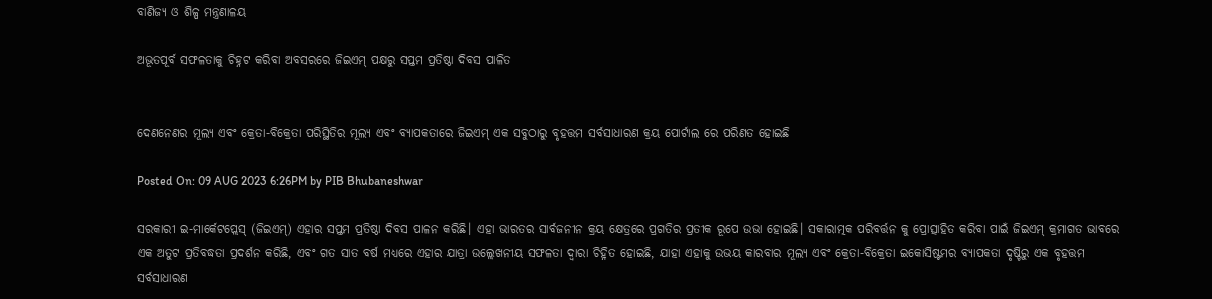ବାଣିଜ୍ୟ ଓ ଶିଳ୍ପ ମନ୍ତ୍ରଣାଳୟ

ଅଭୂତପୂର୍ବ ସଫଳତାକୁ ଚିହ୍ନଟ କରିବା ଅବସରରେ ଜିଇଏମ୍ ପକ୍ଷରୁ ସପ୍ତମ ପ୍ରତିଷ୍ଠା ଦିବସ ପାଳିତ


ଦେଣନେଣର ମୂଲ୍ୟ ଏବଂ କ୍ରେତା-ବିକ୍ରେତା ପରିସ୍ଥିତିର ମୂଲ୍ୟ ଏବଂ ବ୍ୟାପକତାରେ ଜିଇଏମ୍ ଏକ ସବୁଠାରୁ ବୃହତ୍ତମ ସର୍ବସାଧାରଣ କ୍ରୟ ପୋର୍ଟାଲ ରେ ପରିଣତ ହୋଇଛି

Posted On: 09 AUG 2023 6:26PM by PIB Bhubaneshwar

ସରକାରୀ ଇ-ମାର୍କେଟପ୍ଲେସ୍ (ଜିଇଏମ୍) ଏହାର ସପ୍ତମ ପ୍ରତିଷ୍ଠା ଦିବସ ପାଳନ କରିଛି। ଏହା ଭାରତର ସାର୍ବଜନୀନ କ୍ରୟ କ୍ଷେତ୍ରରେ ପ୍ରଗତିର ପ୍ରତୀକ ରୂପେ ଉଭା ହୋଇଛି। ସକାରାତ୍ମକ ପରିବର୍ତ୍ତନ କୁ ପ୍ରୋତ୍ସାହିତ କରିବା ପାଇଁ ଜିଇଏମ୍ କ୍ରମାଗତ ଭାବରେ ଏକ ଅତୁଟ ପ୍ରତିବଦ୍ଧତା ପ୍ରଦର୍ଶନ କରିଛି, ଏବଂ ଗତ ସାତ ବର୍ଷ ମଧ୍ୟରେ ଏହାର ଯାତ୍ରା ଉଲ୍ଲେଖନୀୟ ସଫଳତା ଦ୍ୱାରା ଚିହ୍ନିତ ହୋଇଛି, ଯାହା ଏହାକୁ ଉଭୟ କାରବାର ମୂଲ୍ୟ ଏବଂ କ୍ରେତା-ବିକ୍ରେତା ଇକୋସିଷ୍ଟମର ବ୍ୟାପକତା ଦୃଷ୍ଟିରୁ ଏକ ବୃହତ୍ତମ ସର୍ବସାଧାରଣ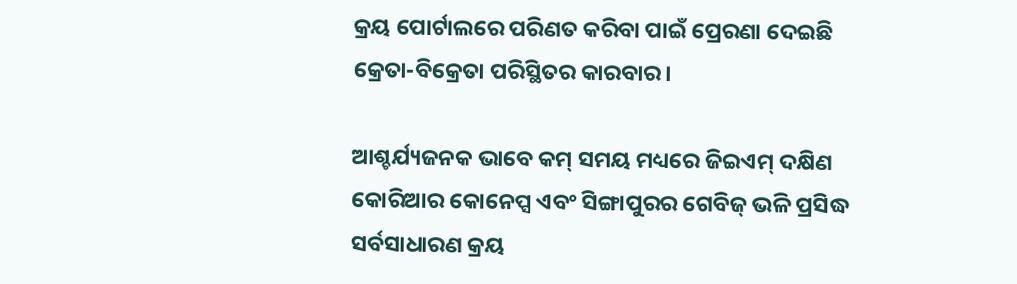କ୍ରୟ ପୋର୍ଟାଲରେ ପରିଣତ କରିବା ପାଇଁ ପ୍ରେରଣା ଦେଇଛି କ୍ରେତା-ବିକ୍ରେତା ପରିସ୍ଥିତର କାରବାର।

ଆଶ୍ଚର୍ଯ୍ୟଜନକ ଭାବେ କମ୍ ସମୟ ମଧ୍ୟରେ ଜିଇଏମ୍ ଦକ୍ଷିଣ କୋରିଆର କୋନେପ୍ସ ଏବଂ ସିଙ୍ଗାପୁରର ଗେବିଜ୍ ଭଳି ପ୍ରସିଦ୍ଧ ସର୍ବସାଧାରଣ କ୍ରୟ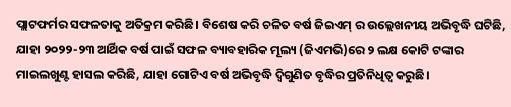ପ୍ଲାଟଫର୍ମର ସଫଳତାକୁ ଅତିକ୍ରମ କରିଛି। ବିଶେଷ କରି ଚଳିତ ବର୍ଷ ଜିଇଏମ୍ ର ଉଲ୍ଲେଖନୀୟ ଅଭିବୃଦ୍ଧି ଘଟିଛି, ଯାହା ୨୦୨୨-୨୩ ଆର୍ଥିକ ବର୍ଷ ପାଇଁ ସଫଳ ବ୍ୟାବହାରିକ ମୂଲ୍ୟ (ଜିଏମଭି)ରେ ୨ ଲକ୍ଷ କୋଟି ଟଙ୍କାର ମାଇଲଖୁଣ୍ଟ ହାସଲ କରିଛି, ଯାହା ଗୋଟିଏ ବର୍ଷ ଅଭିବୃଦ୍ଧି ଦ୍ୱିଗୁଣିତ ବୃଦ୍ଧିର ପ୍ରତିନିଧିତ୍ବ କରୁଛି।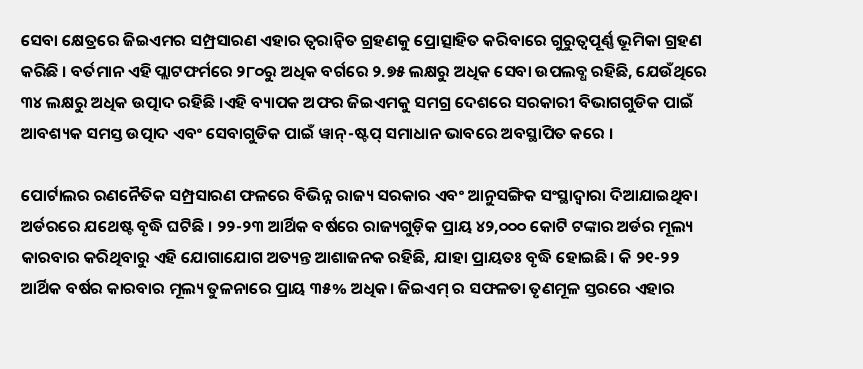ସେବା କ୍ଷେତ୍ରରେ ଜିଇଏମର ସମ୍ପ୍ରସାରଣ ଏହାର ତ୍ୱରାନ୍ୱିତ ଗ୍ରହଣକୁ ପ୍ରୋତ୍ସାହିତ କରିବାରେ ଗୁରୁତ୍ୱପୂର୍ଣ୍ଣ ଭୂମିକା ଗ୍ରହଣ କରିଛି । ବର୍ତମାନ ଏହି ପ୍ଲାଟଫର୍ମରେ ୨୮୦ରୁ ଅଧିକ ବର୍ଗରେ ୨.୭୫ ଲକ୍ଷରୁ ଅଧିକ ସେବା ଉପଲବ୍ଧ ରହିଛି, ଯେଉଁଥିରେ ୩୪ ଲକ୍ଷରୁ ଅଧିକ ଉତ୍ପାଦ ରହିଛି ।ଏହି ବ୍ୟାପକ ଅଫର ଜିଇଏମକୁ ସମଗ୍ର ଦେଶରେ ସରକାରୀ ବିଭାଗଗୁଡିକ ପାଇଁ ଆବଶ୍ୟକ ସମସ୍ତ ଉତ୍ପାଦ ଏବଂ ସେବାଗୁଡିକ ପାଇଁ ୱାନ୍-ଷ୍ଟପ୍ ସମାଧାନ ଭାବରେ ଅବସ୍ଥାପିତ କରେ ।

ପୋର୍ଟାଲର ରଣନୈତିକ ସମ୍ପ୍ରସାରଣ ଫଳରେ ବିଭିନ୍ନ ରାଜ୍ୟ ସରକାର ଏବଂ ଆନୁସଙ୍ଗିକ ସଂସ୍ଥାଦ୍ୱାରା ଦିଆଯାଇଥିବା ଅର୍ଡରରେ ଯଥେଷ୍ଟ ବୃଦ୍ଧି ଘଟିଛି । ୨୨-୨୩ ଆର୍ଥିକ ବର୍ଷରେ ରାଜ୍ୟଗୁଡ଼ିକ ପ୍ରାୟ ୪୨,୦୦୦ କୋଟି ଟଙ୍କାର ଅର୍ଡର ମୂଲ୍ୟ କାରବାର କରିଥିବାରୁ ଏହି ଯୋଗାଯୋଗ ଅତ୍ୟନ୍ତ ଆଶାଜନକ ରହିଛି, ଯାହା ପ୍ରାୟତଃ ବୃଦ୍ଧି ହୋଇଛି। କି ୨୧-୨୨ ଆର୍ଥିକ ବର୍ଷର କାରବାର ମୂଲ୍ୟ ତୁଳନାରେ ପ୍ରାୟ ୩୫% ଅଧିକ। ଜିଇଏମ୍ ର ସଫଳତା ତୃଣମୂଳ ସ୍ତରରେ ଏହାର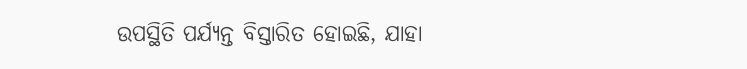ଉପସ୍ଥିତି ପର୍ଯ୍ୟନ୍ତ ବିସ୍ତାରିତ ହୋଇଛି, ଯାହା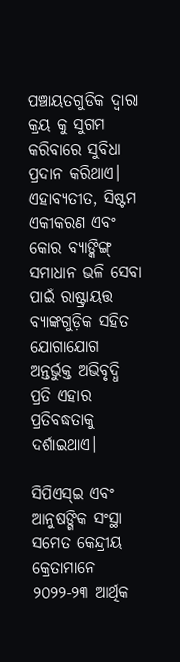ପଞ୍ଚାୟତଗୁଡିକ ଦ୍ୱାରା କ୍ରୟ କୁ ସୁଗମ କରିବାରେ ସୁବିଧା ପ୍ରଦାନ କରିଥାଏ। ଏହାବ୍ୟତୀତ, ସିଷ୍ଟମ ଏକୀକରଣ ଏବଂ କୋର ବ୍ୟାଙ୍କିଙ୍ଗ୍ ସମାଧାନ ଭଳି ସେବା ପାଇଁ ରାଷ୍ଟ୍ରାୟତ୍ତ ବ୍ୟାଙ୍କଗୁଡ଼ିକ ସହିତ ଯୋଗାଯୋଗ ଅନ୍ତର୍ଭୁକ୍ତ ଅଭିବୃଦ୍ଧି ପ୍ରତି ଏହାର ପ୍ରତିବଦ୍ଧତାକୁ ଦର୍ଶାଇଥାଏ।

ସିପିଏସ୍ଇ ଏବଂ ଆନୁଷଙ୍ଗିକ ସଂସ୍ଥା ସମେତ କେନ୍ଦ୍ରୀୟ କ୍ରେତାମାନେ ୨୦୨୨-୨୩ ଆର୍ଥିକ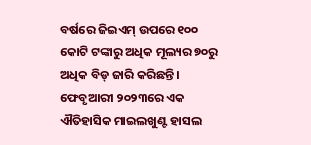ବର୍ଷରେ ଜିଇଏମ୍ ଉପରେ ୧୦୦ କୋଟି ଟଙ୍କାରୁ ଅଧିକ ମୂଲ୍ୟର ୭୦ରୁ ଅଧିକ ବିଡ୍ ଜାରି କରିଛନ୍ତି। ଫେବୃଆରୀ ୨୦୨୩ରେ ଏକ ଐତିହାସିକ ମାଇଲଖୁଣ୍ଟ ହାସଲ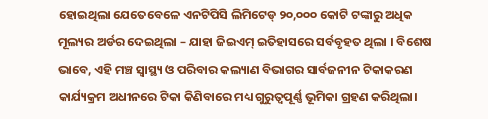ହୋଇଥିଲା ଯେତେବେଳେ ଏନଟିପିସି ଲିମିଟେଡ୍ ୨୦,୦୦୦ କୋଟି ଟଙ୍କାରୁ ଅଧିକ ମୂଲ୍ୟର ଅର୍ଡର ଦେଇଥିଲା – ଯାହା ଜିଇଏମ୍ ଇତିହାସରେ ସର୍ବବୃହତ ଥିଲା । ବିଶେଷ ଭାବେ, ଏହି ମଞ୍ଚ ସ୍ୱାସ୍ଥ୍ୟ ଓ ପରିବାର କଲ୍ୟାଣ ବିଭାଗର ସାର୍ବଜନୀନ ଟିକାକରଣ କାର୍ଯ୍ୟକ୍ରମ ଅଧୀନରେ ଟିକା କିଣିବାରେ ମଧ୍ୟ ଗୁରୁତ୍ୱପୂର୍ଣ୍ଣ ଭୂମିକା ଗ୍ରହଣ କରିଥିଲା।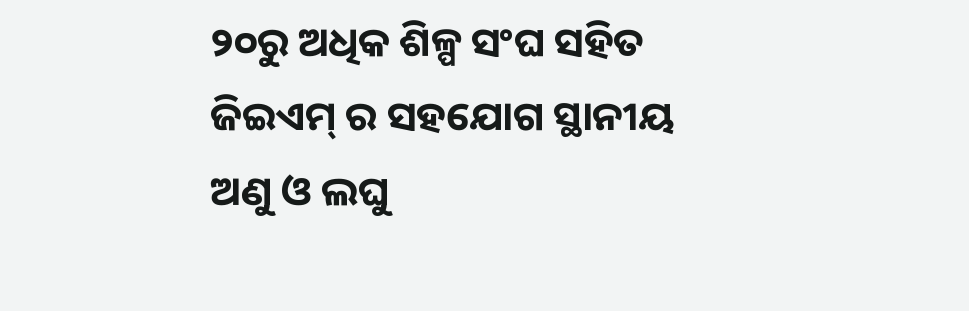୨୦ରୁ ଅଧିକ ଶିଳ୍ପ ସଂଘ ସହିତ ଜିଇଏମ୍ ର ସହଯୋଗ ସ୍ଥାନୀୟ ଅଣୁ ଓ ଲଘୁ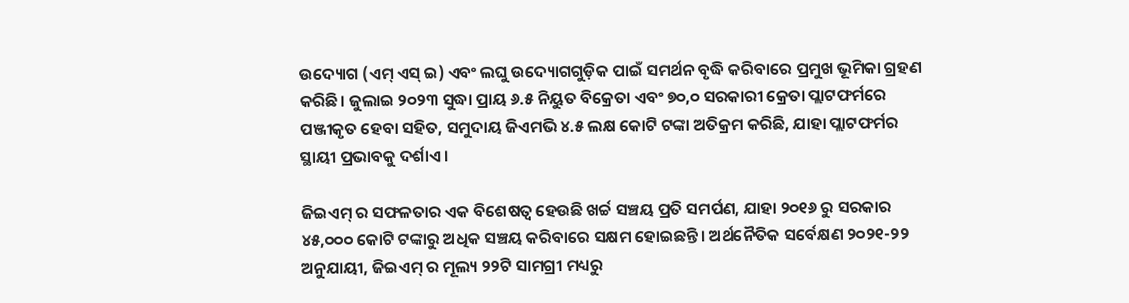ଉଦ୍ୟୋଗ (ଏମ୍ ଏସ୍ ଇ) ଏବଂ ଲଘୁ ଉଦ୍ୟୋଗଗୁଡ଼ିକ ପାଇଁ ସମର୍ଥନ ବୃଦ୍ଧି କରିବାରେ ପ୍ରମୁଖ ଭୂମିକା ଗ୍ରହଣ କରିଛି। ଜୁଲାଇ ୨୦୨୩ ସୁଦ୍ଧା ପ୍ରାୟ ୬.୫ ନିୟୁତ ବିକ୍ରେତା ଏବଂ ୭୦,୦ ସରକାରୀ କ୍ରେତା ପ୍ଲାଟଫର୍ମରେ ପଞ୍ଜୀକୃତ ହେବା ସହିତ, ସମୁଦାୟ ଜିଏମଭି ୪.୫ ଲକ୍ଷ କୋଟି ଟଙ୍କା ଅତିକ୍ରମ କରିଛି, ଯାହା ପ୍ଲାଟଫର୍ମର ସ୍ଥାୟୀ ପ୍ରଭାବକୁ ଦର୍ଶାଏ ।

ଜିଇଏମ୍ ର ସଫଳତାର ଏକ ବିଶେଷତ୍ୱ ହେଉଛି ଖର୍ଚ୍ଚ ସଞ୍ଚୟ ପ୍ରତି ସମର୍ପଣ, ଯାହା ୨୦୧୬ ରୁ ସରକାର ୪୫,୦୦୦ କୋଟି ଟଙ୍କାରୁ ଅଧିକ ସଞ୍ଚୟ କରିବାରେ ସକ୍ଷମ ହୋଇଛନ୍ତି। ଅର୍ଥନୈତିକ ସର୍ବେକ୍ଷଣ ୨୦୨୧-୨୨ ଅନୁଯାୟୀ, ଜିଇଏମ୍ ର ମୂଲ୍ୟ ୨୨ଟି ସାମଗ୍ରୀ ମଧ୍ୟରୁ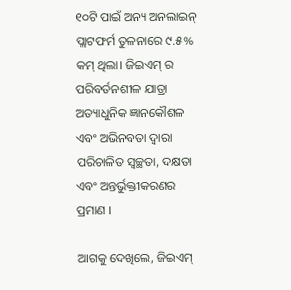୧୦ଟି ପାଇଁ ଅନ୍ୟ ଅନଲାଇନ୍ ପ୍ଲାଟଫର୍ମ ତୁଳନାରେ ୯.୫% କମ୍ ଥିଲା। ଜିଇଏମ୍ ର ପରିବର୍ତନଶୀଳ ଯାତ୍ରା ଅତ୍ୟାଧୁନିକ ଜ୍ଞାନକୌଶଳ ଏବଂ ଅଭିନବତା ଦ୍ୱାରା ପରିଚାଳିତ ସ୍ୱଚ୍ଛତା, ଦକ୍ଷତା ଏବଂ ଅନ୍ତର୍ଭୁକ୍ତୀକରଣର ପ୍ରମାଣ ।

ଆଗକୁ ଦେଖିଲେ, ଜିଇଏମ୍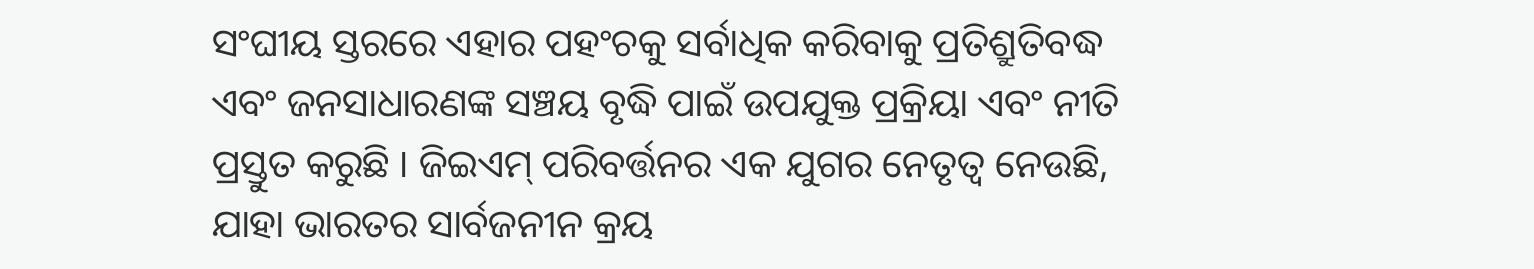ସଂଘୀୟ ସ୍ତରରେ ଏହାର ପହଂଚକୁ ସର୍ବାଧିକ କରିବାକୁ ପ୍ରତିଶ୍ରୁତିବଦ୍ଧ ଏବଂ ଜନସାଧାରଣଙ୍କ ସଞ୍ଚୟ ବୃଦ୍ଧି ପାଇଁ ଉପଯୁକ୍ତ ପ୍ରକ୍ରିୟା ଏବଂ ନୀତି ପ୍ରସ୍ତୁତ କରୁଛି । ଜିଇଏମ୍ ପରିବର୍ତ୍ତନର ଏକ ଯୁଗର ନେତୃତ୍ୱ ନେଉଛି, ଯାହା ଭାରତର ସାର୍ବଜନୀନ କ୍ରୟ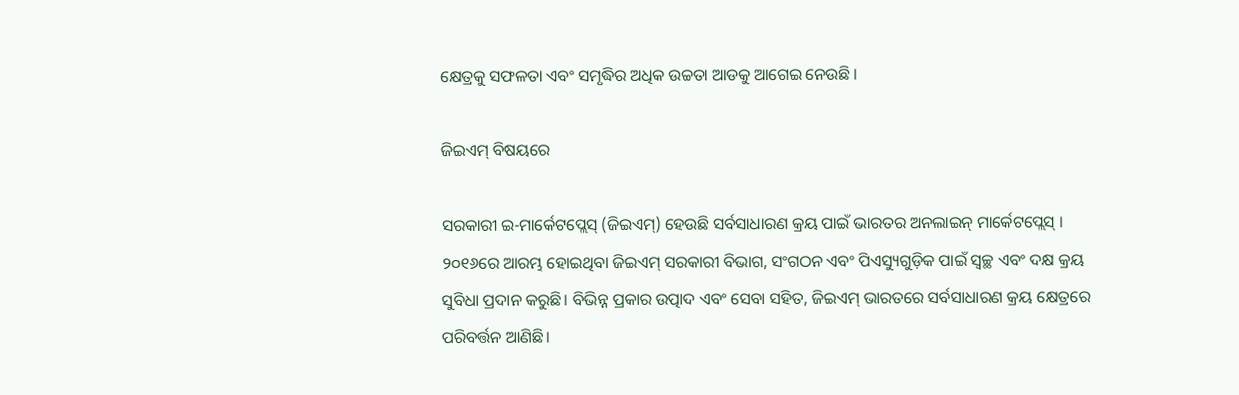କ୍ଷେତ୍ରକୁ ସଫଳତା ଏବଂ ସମୃଦ୍ଧିର ଅଧିକ ଉଚ୍ଚତା ଆଡକୁ ଆଗେଇ ନେଉଛି ।

ଜିଇଏମ୍ ବିଷୟରେ

ସରକାରୀ ଇ-ମାର୍କେଟପ୍ଲେସ୍ (ଜିଇଏମ୍) ହେଉଛି ସର୍ବସାଧାରଣ କ୍ରୟ ପାଇଁ ଭାରତର ଅନଲାଇନ୍ ମାର୍କେଟପ୍ଲେସ୍ । ୨୦୧୬ରେ ଆରମ୍ଭ ହୋଇଥିବା ଜିଇଏମ୍ ସରକାରୀ ବିଭାଗ, ସଂଗଠନ ଏବଂ ପିଏସ୍ୟୁଗୁଡ଼ିକ ପାଇଁ ସ୍ୱଚ୍ଛ ଏବଂ ଦକ୍ଷ କ୍ରୟ ସୁବିଧା ପ୍ରଦାନ କରୁଛି। ବିଭିନ୍ନ ପ୍ରକାର ଉତ୍ପାଦ ଏବଂ ସେବା ସହିତ, ଜିଇଏମ୍ ଭାରତରେ ସର୍ବସାଧାରଣ କ୍ରୟ କ୍ଷେତ୍ରରେ ପରିବର୍ତ୍ତନ ଆଣିଛି।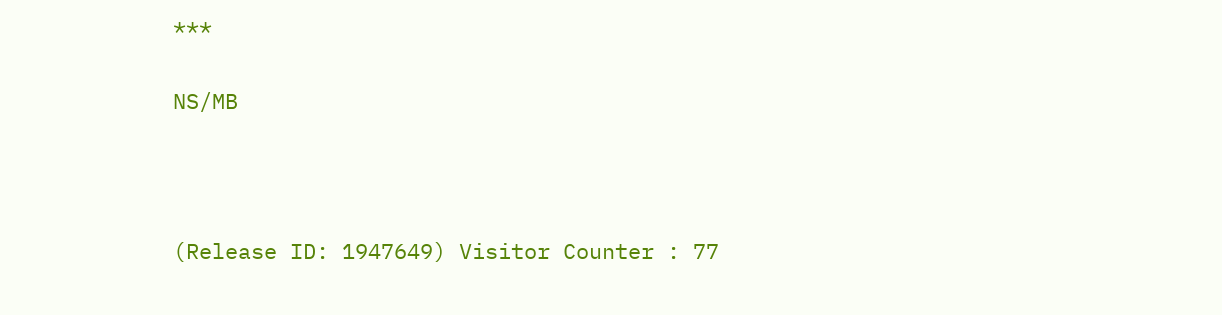***

NS/MB



(Release ID: 1947649) Visitor Counter : 77